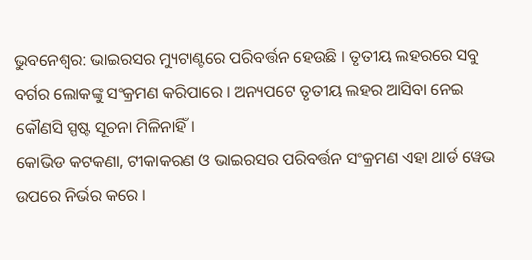ଭୁବନେଶ୍ବର: ଭାଇରସର ମ୍ୟୁଟାଣ୍ଟରେ ପରିବର୍ତ୍ତନ ହେଉଛି । ତୃତୀୟ ଲହରରେ ସବୁ ବର୍ଗର ଲୋକଙ୍କୁ ସଂକ୍ରମଣ କରିପାରେ । ଅନ୍ୟପଟେ ତୃତୀୟ ଲହର ଆସିବା ନେଇ କୌଣସି ସ୍ପଷ୍ଟ ସୂଚନା ମିଳିନାହିଁ।
କୋଭିଡ କଟକଣା, ଟୀକାକରଣ ଓ ଭାଇରସର ପରିବର୍ତ୍ତନ ସଂକ୍ରମଣ ଏହା ଥାର୍ଡ ୱେଭ ଉପରେ ନିର୍ଭର କରେ ।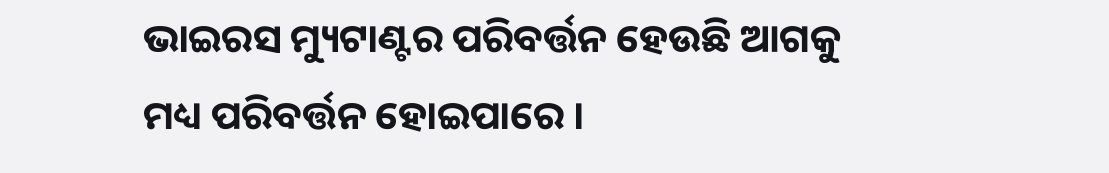ଭାଇରସ ମ୍ୟୁଟାଣ୍ଟର ପରିବର୍ତ୍ତନ ହେଉଛି ଆଗକୁ ମଧ୍ୟ ପରିବର୍ତ୍ତନ ହୋଇପାରେ ।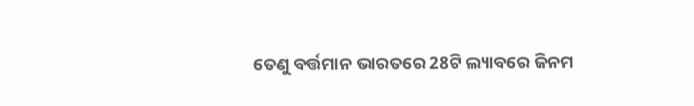ତେଣୁ ବର୍ତ୍ତମାନ ଭାରତରେ 28ଟି ଲ୍ୟାବରେ ଜିନମ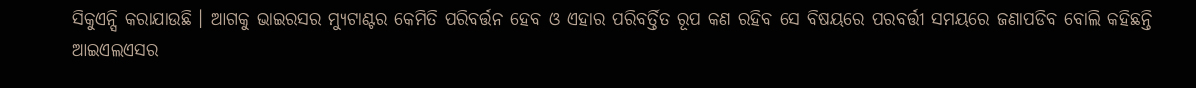ସିକୁଏନ୍ସି କରାଯାଉଛି । ଆଗକୁ ଭାଇରସର ମ୍ୟୁଟାଣ୍ଟର କେମିତି ପରିବର୍ତ୍ତନ ହେବ ଓ ଏହାର ପରିବର୍ତ୍ତିତ ରୂପ କଣ ରହିବ ସେ ବିଷୟରେ ପରବର୍ତ୍ତୀ ସମୟରେ ଜଣାପଡିବ ବୋଲି କହିଛନ୍ତି ଆଇଏଲଏସର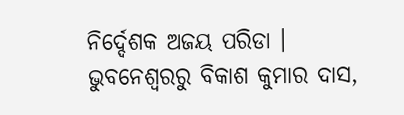ନିର୍ଦ୍ଦେଶକ ଅଜୟ ପରିଡା ।
ଭୁବନେଶ୍ବରରୁ ବିକାଶ କୁମାର ଦାସ,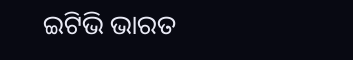ଇଟିଭି ଭାରତ